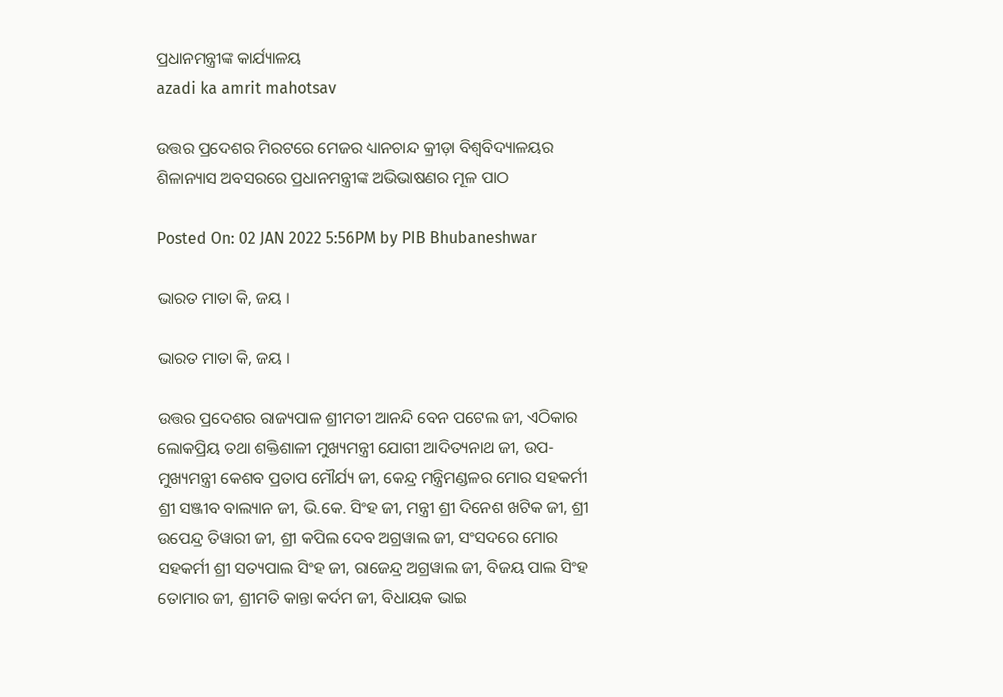ପ୍ରଧାନମନ୍ତ୍ରୀଙ୍କ କାର୍ଯ୍ୟାଳୟ
azadi ka amrit mahotsav

ଉତ୍ତର ପ୍ରଦେଶର ମିରଟରେ ମେଜର ଧ୍ୟାନଚାନ୍ଦ କ୍ରୀଡ଼ା ବିଶ୍ୱବିଦ୍ୟାଳୟର ଶିଳାନ୍ୟାସ ଅବସରରେ ପ୍ରଧାନମନ୍ତ୍ରୀଙ୍କ ଅଭିଭାଷଣର ମୂଳ ପାଠ

Posted On: 02 JAN 2022 5:56PM by PIB Bhubaneshwar

ଭାରତ ମାତା କି, ଜୟ ।

ଭାରତ ମାତା କି, ଜୟ ।

ଉତ୍ତର ପ୍ରଦେଶର ରାଜ୍ୟପାଳ ଶ୍ରୀମତୀ ଆନନ୍ଦି ବେନ ପଟେଲ ଜୀ, ଏଠିକାର ଲୋକପ୍ରିୟ ତଥା ଶକ୍ତିଶାଳୀ ମୁଖ୍ୟମନ୍ତ୍ରୀ ଯୋଗୀ ଆଦିତ୍ୟନାଥ ଜୀ, ଉପ-ମୁଖ୍ୟମନ୍ତ୍ରୀ କେଶବ ପ୍ରତାପ ମୌର୍ଯ୍ୟ ଜୀ, କେନ୍ଦ୍ର ମନ୍ତ୍ରିମଣ୍ଡଳର ମୋର ସହକର୍ମୀ ଶ୍ରୀ ସଞ୍ଜୀବ ବାଲ୍ୟାନ ଜୀ, ଭି.କେ. ସିଂହ ଜୀ, ମନ୍ତ୍ରୀ ଶ୍ରୀ ଦିନେଶ ଖଟିକ ଜୀ, ଶ୍ରୀ ଉପେନ୍ଦ୍ର ତିୱାରୀ ଜୀ, ଶ୍ରୀ କପିଲ ଦେବ ଅଗ୍ରୱାଲ ଜୀ, ସଂସଦରେ ମୋର ସହକର୍ମୀ ଶ୍ରୀ ସତ୍ୟପାଲ ସିଂହ ଜୀ, ରାଜେନ୍ଦ୍ର ଅଗ୍ରୱାଲ ଜୀ, ବିଜୟ ପାଲ ସିଂହ ତୋମାର ଜୀ, ଶ୍ରୀମତି କାନ୍ତା କର୍ଦମ ଜୀ, ବିଧାୟକ ଭାଇ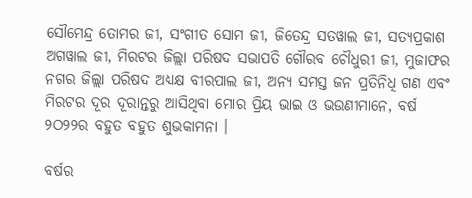ସୌମେନ୍ଦ୍ର ତୋମର ଜୀ, ସଂଗୀତ ସୋମ ଜୀ, ଜିତେନ୍ଦ୍ର ସତୱାଲ ଜୀ, ସତ୍ୟପ୍ରକାଶ ଅଗୱାଲ ଜୀ, ମିରଟର ଜିଲ୍ଲା ପରିଷଦ ସଭାପତି ଗୌରବ ଚୌଧୁରୀ ଜୀ, ମୁଜାଫର ନଗର ଜିଲ୍ଲା ପରିଷଦ ଅଧ୍ୟକ୍ଷ ବୀରପାଲ ଜୀ, ଅନ୍ୟ ସମସ୍ତ ଜନ ପ୍ରତିନିଧି ଗଣ ଏବଂ ମିରଟର ଦୂର ଦୂରାନ୍ତରୁ ଆସିଥିବା ମୋର ପ୍ରିୟ ଭାଇ ଓ ଭଉଣୀମାନେ, ବର୍ଷ ୨ଠ୨୨ର ବହୁତ ବହୁତ ଶୁଭକାମନା ।

ବର୍ଷର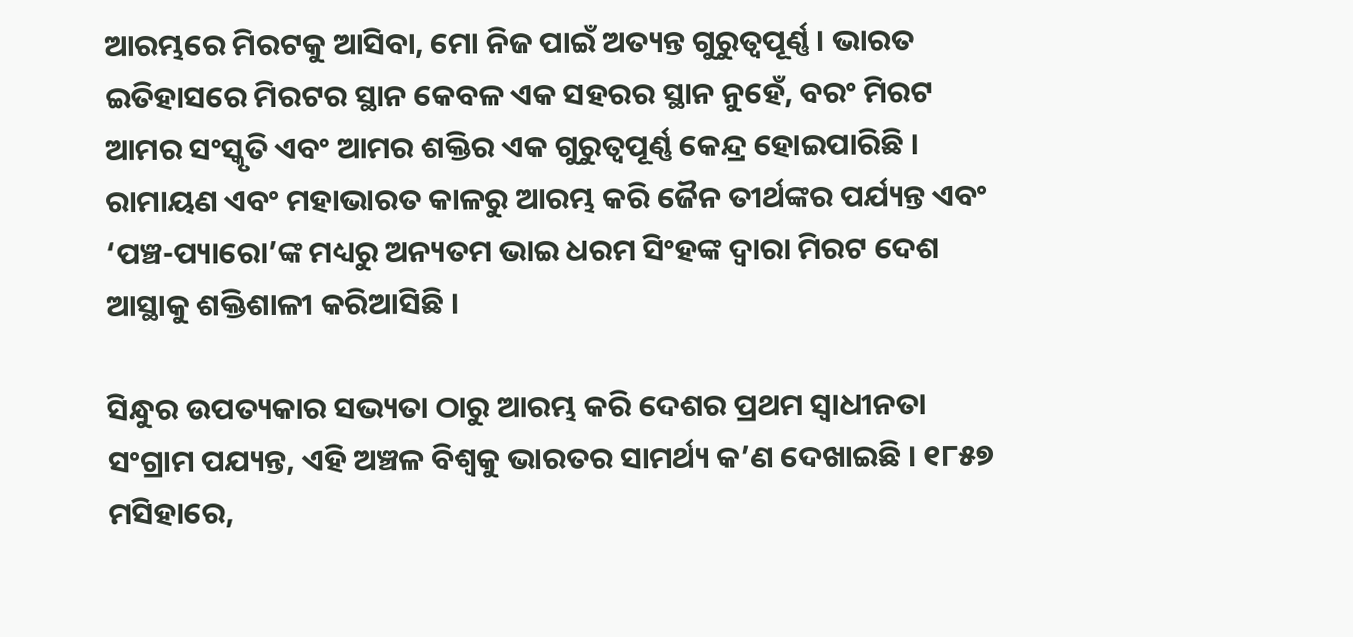ଆରମ୍ଭରେ ମିରଟକୁ ଆସିବା, ମୋ ନିଜ ପାଇଁ ଅତ୍ୟନ୍ତ ଗୁରୁତ୍ୱପୂର୍ଣ୍ଣ । ଭାରତ ଇତିହାସରେ ମିରଟର ସ୍ଥାନ କେବଳ ଏକ ସହରର ସ୍ଥାନ ନୁହେଁ, ବରଂ ମିରଟ ଆମର ସଂସ୍କୃତି ଏବଂ ଆମର ଶକ୍ତିର ଏକ ଗୁରୁତ୍ୱପୂର୍ଣ୍ଣ କେନ୍ଦ୍ର ହୋଇପାରିଛି । ରାମାୟଣ ଏବଂ ମହାଭାରତ କାଳରୁ ଆରମ୍ଭ କରି ଜୈନ ତୀର୍ଥଙ୍କର ପର୍ଯ୍ୟନ୍ତ ଏବଂ ‘ପଞ୍ଚ-ପ୍ୟାରୋ’ଙ୍କ ମଧ୍ୟରୁ ଅନ୍ୟତମ ଭାଇ ଧରମ ସିଂହଙ୍କ ଦ୍ୱାରା ମିରଟ ଦେଶ ଆସ୍ଥାକୁ ଶକ୍ତିଶାଳୀ କରିଆସିଛି ।

ସିନ୍ଧୁର ଉପତ୍ୟକାର ସଭ୍ୟତା ଠାରୁ ଆରମ୍ଭ କରି ଦେଶର ପ୍ରଥମ ସ୍ୱାଧୀନତା ସଂଗ୍ରାମ ପଯ୍ୟନ୍ତ, ଏହି ଅଞ୍ଚଳ ବିଶ୍ୱକୁ ଭାରତର ସାମର୍ଥ୍ୟ କ’ଣ ଦେଖାଇଛି । ୧୮୫୭ ମସିହାରେ,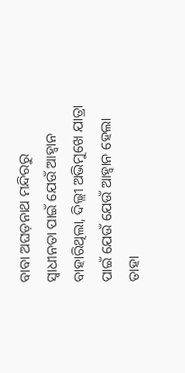ବାବା ଅଘଡ଼ନାଥ ମନ୍ଦିରରୁ ସ୍ୱାଧୀନତା ପାଇଁ ଯେଉଁ ଆହ୍ୱାନ ବାହାରିଥିଲା, ଦିଲ୍ଲୀ ଅଭିମୁଖେ ଯାତ୍ରା ପାଇଁ ଯେଉଁ ଯେଉଁ ଆହ୍ୱାନ ହେଲା ତାହା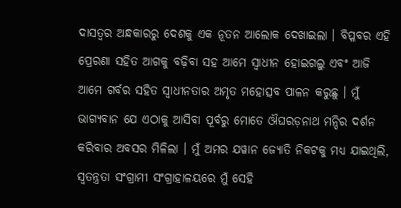ଦାସତ୍ୱର ଅନ୍ଧକାରରୁ ଦେଶକୁ ଏକ ନୂତନ ଆଲୋକ ଦେଖାଇଲା । ବିପ୍ଳବର ଏହି ପ୍ରେରଣା ସହିତ ଆଗକୁ ବଢ଼ିବା ସହ ଆମେ ସ୍ୱାଧୀନ ହୋଇଗଲୁ ଏବଂ ଆଜି ଆମେ ଗର୍ବର ସହିତ ସ୍ୱାଧୀନତାର ଅମୃତ ମହୋତ୍ସବ ପାଳନ କରୁଛୁ । ମୁଁ ଭାଗ୍ୟବାନ ଯେ ଏଠାକୁ ଆସିବା ପୂର୍ବରୁ ମୋତେ ଔଘରଡ଼ନାଥ ମନ୍ଦିର ଦର୍ଶନ କରିବାର ଅବସର ମିଳିଲା । ମୁଁ ଅମର ଯୱାନ ଜ୍ୟୋତି ନିକଟକୁ ମଧ୍ୟ ଯାଇଥିଲି, ସ୍ୱତନ୍ତ୍ରତା ସଂଗ୍ରାମୀ ସଂଗ୍ରାହାଳୟରେ ମୁଁ ସେହି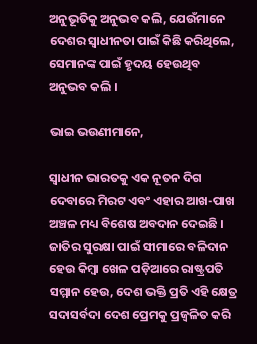ଅନୁଭୂତିକୁ ଅନୁଭବ କଲି, ଯେଉଁମାନେ ଦେଶର ସ୍ୱାଧୀନତା ପାଇଁ କିଛି କରିଥିଲେ, ସେମାନଙ୍କ ପାଇଁ ହୃଦୟ ହେଉଥିବ ଅନୁଭବ କଲି ।

ଭାଇ ଭଉଣୀମାନେ,

ସ୍ୱାଧୀନ ଭାରତକୁ ଏକ ନୂତନ ଦିଗ ଦେବାରେ ମିରଟ ଏବଂ ଏହାର ଆଖ-ପାଖ ଅଞ୍ଚଳ ମଧ୍ୟ ବିଶେଷ ଅବଦାନ ଦେଇଛି । ଜାତିର ସୁରକ୍ଷା ପାଇଁ ସୀମାରେ ବଳିଦାନ ହେଉ କିମ୍ବା ଖେଳ ପଡ଼ିଆରେ ରାଷ୍ଟ୍ରପତି ସମ୍ମାନ ହେଉ, ଦେଶ ଭକ୍ତି ପ୍ରତି ଏହି କ୍ଷେତ୍ର ସଦାସର୍ବଦା ଦେଶ ପ୍ରେମକୁ ପ୍ରଜ୍ୱଳିତ କରି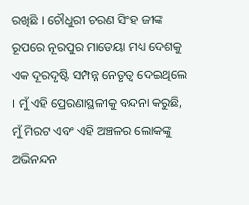ରଖିଛି । ଚୌଧୁରୀ ଚରଣ ସିଂହ ଜୀଙ୍କ ରୂପରେ ନୂରପୁର ମାଡେୟା ମଧ୍ୟ ଦେଶକୁ ଏକ ଦୂରଦୃଷ୍ଟି ସମ୍ପନ୍ନ ନେତୃତ୍ୱ ଦେଇଥିଲେ । ମୁଁ ଏହି ପ୍ରେରଣାସ୍ଥଳୀକୁ ବନ୍ଦନା କରୁଛି, ମୁଁ ମିରଟ ଏବଂ ଏହି ଅଞ୍ଚଳର ଲୋକଙ୍କୁ ଅଭିନନ୍ଦନ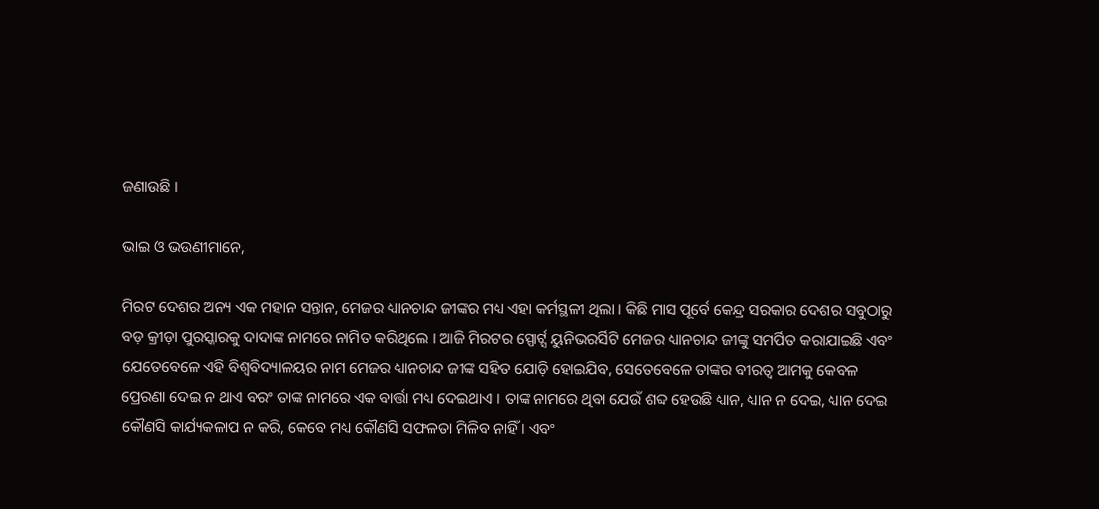ଜଣାଉଛି ।

ଭାଇ ଓ ଭଉଣୀମାନେ,

ମିରଟ ଦେଶର ଅନ୍ୟ ଏକ ମହାନ ସନ୍ତାନ, ମେଜର ଧ୍ୟାନଚାନ୍ଦ ଜୀଙ୍କର ମଧ୍ୟ ଏହା କର୍ମସ୍ଥଳୀ ଥିଲା । କିଛି ମାସ ପୂର୍ବେ କେନ୍ଦ୍ର ସରକାର ଦେଶର ସବୁଠାରୁ ବଡ଼ କ୍ରୀଡ଼ା ପୁରସ୍କାରକୁ ଦାଦାଙ୍କ ନାମରେ ନାମିତ କରିଥିଲେ । ଆଜି ମିରଟର ସ୍ପୋର୍ଟ୍ସ ୟୁନିଭରର୍ସିଟି ମେଜର ଧ୍ୟାନଚାନ୍ଦ ଜୀଙ୍କୁ ସମର୍ପିତ କରାଯାଇଛି ଏବଂ ଯେତେବେଳେ ଏହି ବିଶ୍ୱବିଦ୍ୟାଳୟର ନାମ ମେଜର ଧ୍ୟାନଚାନ୍ଦ ଜୀଙ୍କ ସହିତ ଯୋଡ଼ି ହୋଇଯିବ, ସେତେବେଳେ ତାଙ୍କର ବୀରତ୍ୱ ଆମକୁ କେବଳ ପ୍ରେରଣା ଦେଇ ନ ଥାଏ ବରଂ ତାଙ୍କ ନାମରେ ଏକ ବାର୍ତ୍ତା ମଧ୍ୟ ଦେଇଥାଏ । ତାଙ୍କ ନାମରେ ଥିବା ଯେଉଁ ଶବ୍ଦ ହେଉଛି ଧ୍ୟାନ, ଧ୍ୟାନ ନ ଦେଇ, ଧ୍ୟାନ ଦେଇ କୌଣସି କାର୍ଯ୍ୟକଳାପ ନ କରି, କେବେ ମଧ୍ୟ କୌଣସି ସଫଳତା ମିଳିବ ନାହିଁ । ଏବଂ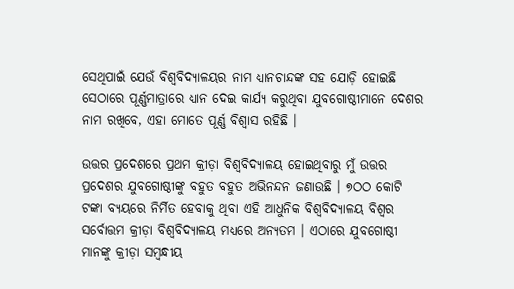ସେଥିପାଇଁ ଯେଉଁ ବିଶ୍ୱବିଦ୍ୟାଳୟର ନାମ ଧ୍ୟାନଚାନ୍ଦଙ୍କ ସହ ଯୋଡ଼ି ହୋଇଛି ସେଠାରେ ପୂର୍ଣ୍ଣମାତ୍ରାରେ ଧ୍ୟାନ ଦେଇ କାର୍ଯ୍ୟ କରୁଥିବା ଯୁବଗୋଷ୍ଠୀମାନେ ଦେଶର ନାମ ରଖିବେ, ଏହା ମୋତେ ପୂର୍ଣ୍ଣ ବିଶ୍ୱାସ ରହିଛି ।

ଉତ୍ତର ପ୍ରଦେଶରେ ପ୍ରଥମ କ୍ରୀଡ଼ା ବିଶ୍ୱବିଦ୍ୟାଳୟ ହୋଇଥିବାରୁ ମୁଁ ଉତ୍ତର ପ୍ରଦେଶର ଯୁବଗୋଷ୍ଠୀଙ୍କୁ ବହୁତ ବହୁତ ଅଭିନନ୍ଦନ ଜଣାଉଛି । ୭ଠଠ କୋଟି ଟଙ୍କା ବ୍ୟୟରେ ନିର୍ମିତ ହେବାକୁ ଥିବା ଏହି ଆଧୁନିକ ବିଶ୍ୱବିଦ୍ୟାଳୟ ବିଶ୍ୱର ସର୍ବୋତ୍ତମ କ୍ରୀଡ଼ା ବିଶ୍ୱବିଦ୍ୟାଳୟ ମଧ୍ୟରେ ଅନ୍ୟତମ । ଏଠାରେ ଯୁବଗୋଷ୍ଠୀ ମାନଙ୍କୁ କ୍ରୀଡ଼ା ସମ୍ବନ୍ଧୀୟ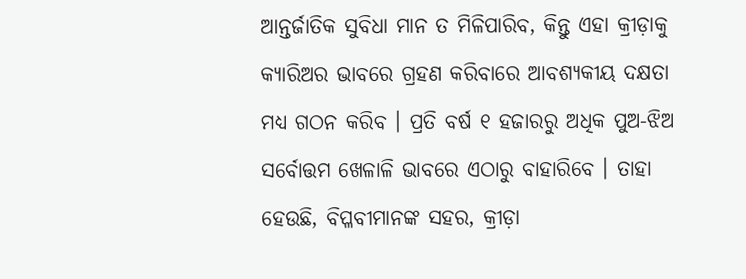ଆନ୍ତର୍ଜାତିକ ସୁବିଧା ମାନ ତ ମିଳିପାରିବ, କିନ୍ତୁ ଏହା କ୍ରୀଡ଼ାକୁ କ୍ୟାରିଅର ଭାବରେ ଗ୍ରହଣ କରିବାରେ ଆବଶ୍ୟକୀୟ ଦକ୍ଷତା ମଧ୍ୟ ଗଠନ କରିବ । ପ୍ରତି ବର୍ଷ ୧ ହଜାରରୁ ଅଧିକ ପୁଅ-ଝିଅ ସର୍ବୋତ୍ତମ ଖେଳାଳି ଭାବରେ ଏଠାରୁ ବାହାରିବେ । ତାହା ହେଉଛି, ବିପ୍ଳବୀମାନଙ୍କ ସହର, କ୍ରୀଡ଼ା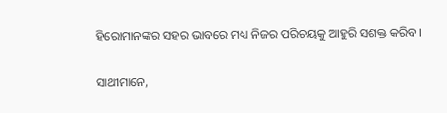ହିରୋମାନଙ୍କର ସହର ଭାବରେ ମଧ୍ୟ ନିଜର ପରିଚୟକୁ ଆହୁରି ସଶକ୍ତ କରିବ।

ସାଥୀମାନେ,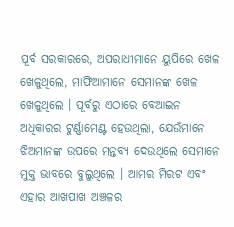ପୂର୍ବ ସରକାରରେ, ଅପରାଧୀମାନେ ୟୁପିରେ ଖେଳ ଖେଳୁଥିଲେ, ମାଫିଆମାନେ ସେମାନଙ୍କ ଖେଳ ଖେଳୁଥିଲେ । ପୂର୍ବରୁ ଏଠାରେ ବେଆଇନ ଅଧିକାରର ଟୁର୍ଣ୍ଣାମେଣ୍ଟ ହେଉଥିଲା, ଯେଉଁମାନେ ଝିଅମାନଙ୍କ ଉପରେ ମନ୍ତବ୍ୟ ଦେଉଥିଲେ ସେମାନେ ମୁକ୍ତ ଭାବରେ ବୁଲୁଥିଲେ । ଆମର ମିରଟ ଏବଂ ଏହାର ଆଖପାଖ ଅଞ୍ଚଳର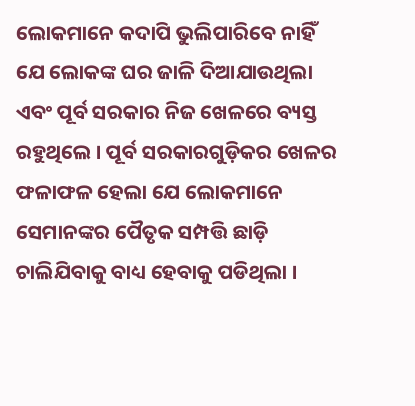ଲୋକମାନେ କଦାପି ଭୁଲିପାରିବେ ନାହିଁ ଯେ ଲୋକଙ୍କ ଘର ଜାଳି ଦିଆଯାଉଥିଲା ଏବଂ ପୂର୍ବ ସରକାର ନିଜ ଖେଳରେ ବ୍ୟସ୍ତ ରହୁଥିଲେ । ପୂର୍ବ ସରକାରଗୁଡ଼ିକର ଖେଳର ଫଳାଫଳ ହେଲା ଯେ ଲୋକମାନେ ସେମାନଙ୍କର ପୈତୃକ ସମ୍ପତ୍ତି ଛାଡ଼ି ଚାଲିଯିବାକୁ ବାଧ୍ୟ ହେବାକୁ ପଡିଥିଲା ।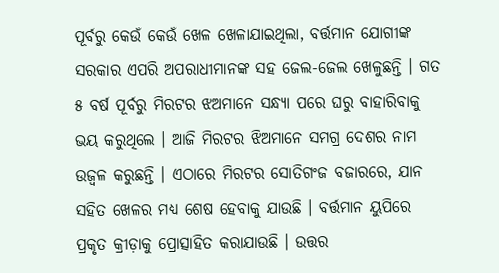ପୂର୍ବରୁ କେଉଁ କେଉଁ ଖେଳ ଖେଳାଯାଇଥିଲା, ବର୍ତ୍ତମାନ ଯୋଗୀଙ୍କ ସରକାର ଏପରି ଅପରାଧୀମାନଙ୍କ ସହ ଜେଲ-ଜେଲ ଖେଳୁଛନ୍ତି । ଗତ ୫ ବର୍ଷ ପୂର୍ବରୁ ମିରଟର ଝଅମାନେ ସନ୍ଧ୍ୟା ପରେ ଘରୁ ବାହାରିବାକୁ ଭୟ କରୁଥିଲେ । ଆଜି ମିରଟର ଝିଅମାନେ ସମଗ୍ର ଦେଶର ନାମ ଉଜ୍ୱଳ କରୁଛନ୍ତି । ଏଠାରେ ମିରଟର ସୋତିଗଂଜ ବଜାରରେ, ଯାନ ସହିତ ଖେଳର ମଧ୍ୟ ଶେଷ ହେବାକୁ ଯାଉଛି । ବର୍ତ୍ତମାନ ୟୁପିରେ ପ୍ରକୃତ କ୍ରୀଡ଼ାକୁ ପ୍ରୋତ୍ସାହିତ କରାଯାଉଛି । ଉତ୍ତର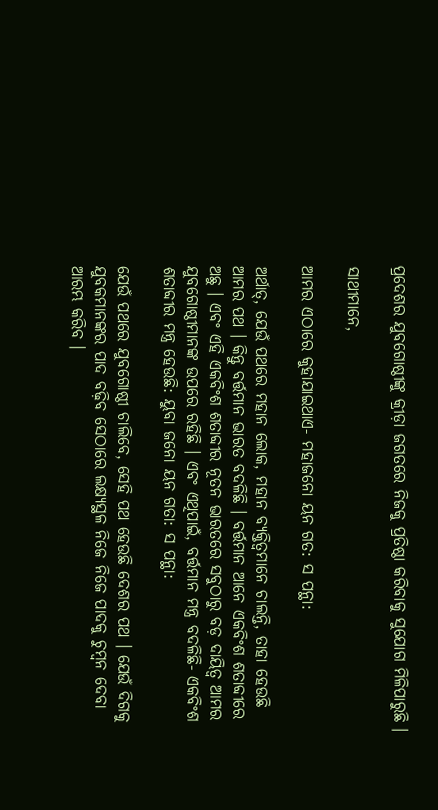ପ୍ରଦେଶର ଯୁବଗୋଷ୍ଠୀଙ୍କୁ କ୍ରୀଡ଼ା ଜଗତରେ ନିଜକୁ ପ୍ରତିଷ୍ଠା କରିବାକୁ ସୁଯୋଗ ମିଳିପାରୁଛି ।

ସାଥୀମାନେ,

ଆମର ଏଠାରେ କୁହାଯାଇଥାଏ- ମହାଜନୋ ୟନ ଗତ: ସ ପନ୍ଥା:

ଅର୍ଥାତ୍, ଯେଉଁ ପଥରେ ମହାନ ଲୋକ, ମହାନ ବ୍ୟକ୍ତିତ୍ୱମାନେ ଚାଲନ୍ତି, ତାହା ହେଉଛି ଆମର ପଥ । କିନ୍ତୁ ବର୍ତ୍ତମାନ ଭାରତ ବଦଳିଛି । ବର୍ତ୍ତମାନ ଆନେ ଏକବିଂଶ ଶତାବ୍ଦୀରେ ଅଛୁ । ଏବଂ ଏହି ଏକବିଂଶ ଶତାବ୍ଦୀର ନୂତନ ଭାରତରେ ସବୁଠାରୁ ବଡ଼ ଦାୟିତ୍ୱ ଆମର ଯୁବଗୋଷ୍ଠୀମାନଙ୍କ ଉପରେ ରହିଛି । ଏବଂ ଏଥିପାଇଁ, ବର୍ତ୍ତମାନ ମନ୍ତ୍ର ବଦଳିଛି- ଏକବିଂଶ ଶତାବ୍ଦୀର ମନ୍ତ୍ର ହେଉଛି: ୟୁବା ଜନୋ ୟନ ଗତା: ସ ପନ୍ଥା:

ଯେଉଁ ପଥରେ ଯୁବଗୋଷ୍ଠୀ ଚାଲିବେ, ସେହି ପଥ ହେଉଛି ଦେଶର ପଥ । ଯେଉଁ ଦିଗକୁ ଯୁବକମାନଙ୍କର ପାଦ ବଢ଼ିବ ସେଠାରେ ଲକ୍ଷ୍ୟସ୍ଥଳ ନିଜେ ନିଜେ ପାଦକୁ ଚୁମ୍ବନ ଦେବା ଆରମ୍ଭ କରିବ ।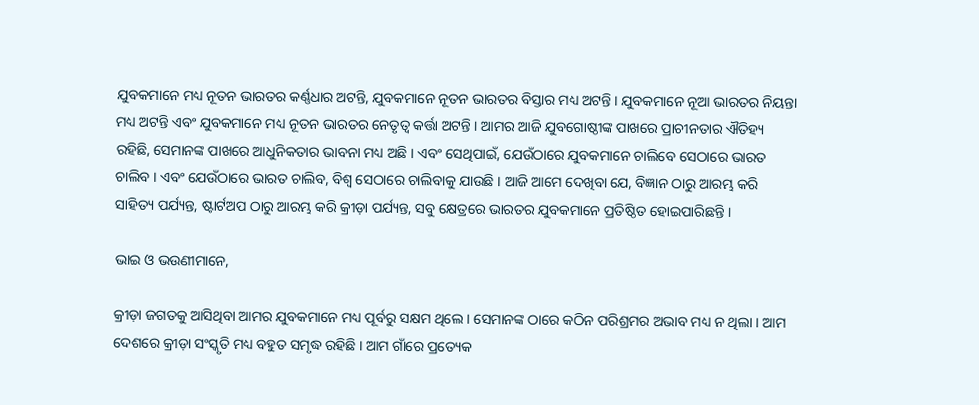ଯୁବକମାନେ ମଧ୍ୟ ନୂତନ ଭାରତର କର୍ଣ୍ଣଧାର ଅଟନ୍ତି, ଯୁବକମାନେ ନୂତନ ଭାରତର ବିସ୍ତାର ମଧ୍ୟ ଅଟନ୍ତି । ଯୁବକମାନେ ନୂଆ ଭାରତର ନିୟନ୍ତା ମଧ୍ୟ ଅଟନ୍ତି ଏବଂ ଯୁବକମାନେ ମଧ୍ୟ ନୂତନ ଭାରତର ନେତୃତ୍ୱ କର୍ତ୍ତା ଅଟନ୍ତି । ଆମର ଆଜି ଯୁବଗୋଷ୍ଠୀଙ୍କ ପାଖରେ ପ୍ରାଚୀନତାର ଐତିହ୍ୟ ରହିଛି, ସେମାନଙ୍କ ପାଖରେ ଆଧୁନିକତାର ଭାବନା ମଧ୍ୟ ଅଛି । ଏବଂ ସେଥିପାଇଁ, ଯେଉଁଠାରେ ଯୁବକମାନେ ଚାଲିବେ ସେଠାରେ ଭାରତ ଚାଲିବ । ଏବଂ ଯେଉଁଠାରେ ଭାରତ ଚାଲିବ, ବିଶ୍ୱ ସେଠାରେ ଚାଲିବାକୁ ଯାଉଛି । ଆଜି ଆମେ ଦେଖିବା ଯେ, ବିଜ୍ଞାନ ଠାରୁ ଆରମ୍ଭ କରି ସାହିତ୍ୟ ପର୍ଯ୍ୟନ୍ତ, ଷ୍ଟାର୍ଟଅପ ଠାରୁ ଆରମ୍ଭ କରି କ୍ରୀଡ଼ା ପର୍ଯ୍ୟନ୍ତ, ସବୁ କ୍ଷେତ୍ରରେ ଭାରତର ଯୁବକମାନେ ପ୍ରତିଷ୍ଠିତ ହୋଇପାରିଛନ୍ତି ।

ଭାଇ ଓ ଭଉଣୀମାନେ,

କ୍ରୀଡ଼ା ଜଗତକୁ ଆସିଥିବା ଆମର ଯୁବକମାନେ ମଧ୍ୟ ପୂର୍ବରୁ ସକ୍ଷମ ଥିଲେ । ସେମାନଙ୍କ ଠାରେ କଠିନ ପରିଶ୍ରମର ଅଭାବ ମଧ୍ୟ ନ ଥିଲା । ଆମ ଦେଶରେ କ୍ରୀଡ଼ା ସଂସ୍କୃତି ମଧ୍ୟ ବହୁତ ସମୃଦ୍ଧ ରହିଛି । ଆମ ଗାଁରେ ପ୍ରତ୍ୟେକ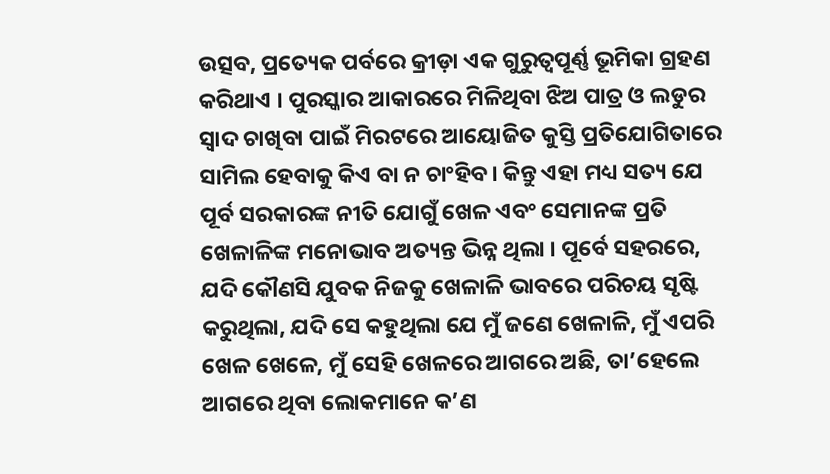ଉତ୍ସବ, ପ୍ରତ୍ୟେକ ପର୍ବରେ କ୍ରୀଡ଼ା ଏକ ଗୁରୁତ୍ୱପୂର୍ଣ୍ଣ ଭୂମିକା ଗ୍ରହଣ କରିଥାଏ । ପୁରସ୍କାର ଆକାରରେ ମିଳିଥିବା ଝିଅ ପାତ୍ର ଓ ଲଡୁର ସ୍ୱାଦ ଚାଖିବା ପାଇଁ ମିରଟରେ ଆୟୋଜିତ କୁସ୍ତି ପ୍ରତିଯୋଗିତାରେ ସାମିଲ ହେବାକୁ କିଏ ବା ନ ଚାଂହିବ। କିନ୍ତୁ ଏହା ମଧ୍ୟ ସତ୍ୟ ଯେ ପୂର୍ବ ସରକାରଙ୍କ ନୀତି ଯୋଗୁଁ ଖେଳ ଏବଂ ସେମାନଙ୍କ ପ୍ରତି ଖେଳାଳିଙ୍କ ମନୋଭାବ ଅତ୍ୟନ୍ତ ଭିନ୍ନ ଥିଲା । ପୂର୍ବେ ସହରରେ, ଯଦି କୌଣସି ଯୁବକ ନିଜକୁ ଖେଳାଳି ଭାବରେ ପରିଚୟ ସୃଷ୍ଟି କରୁଥିଲା, ଯଦି ସେ କହୁଥିଲା ଯେ ମୁଁ ଜଣେ ଖେଳାଳି, ମୁଁ ଏପରି ଖେଳ ଖେଳେ, ମୁଁ ସେହି ଖେଳରେ ଆଗରେ ଅଛି, ତା’ହେଲେ ଆଗରେ ଥିବା ଲୋକମାନେ କ’ଣ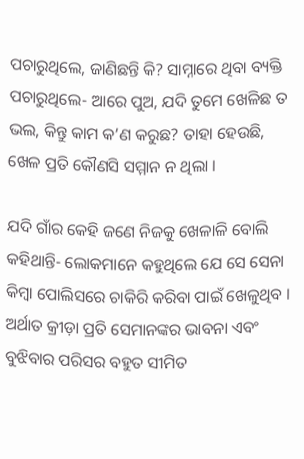ପଚାରୁଥିଲେ, ଜାଣିଛନ୍ତି କି? ସାମ୍ନାରେ ଥିବା ବ୍ୟକ୍ତି ପଚାରୁଥିଲେ- ଆରେ ପୁଅ, ଯଦି ତୁମେ ଖେଳିଛ ତ ଭଲ, କିନ୍ତୁ କାମ କ’ଣ କରୁଛ? ତାହା ହେଉଛି, ଖେଳ ପ୍ରତି କୌଣସି ସମ୍ମାନ ନ ଥିଲା ।

ଯଦି ଗାଁର କେହି ଜଣେ ନିଜକୁ ଖେଳାଳି ବୋଲି କହିଥାନ୍ତି- ଲୋକମାନେ କହୁଥିଲେ ଯେ ସେ ସେନା କିମ୍ବା ପୋଲିସରେ ଚାକିରି କରିବା ପାଇଁ ଖେଳୁଥିବ । ଅର୍ଥାତ କ୍ରୀଡ଼ା ପ୍ରତି ସେମାନଙ୍କର ଭାବନା ଏବଂ ବୁଝିବାର ପରିସର ବହୁତ ସୀମିତ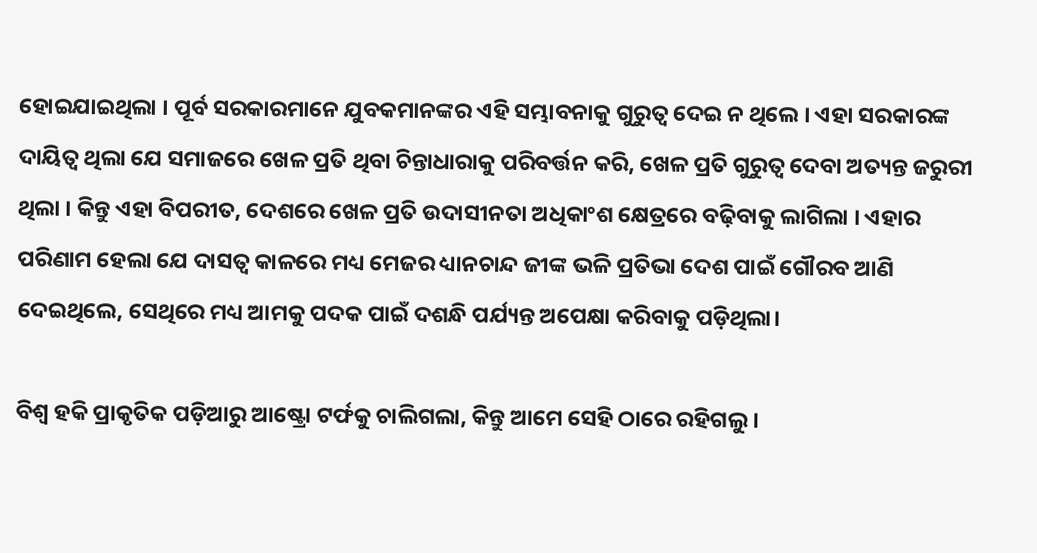ହୋଇଯାଇଥିଲା । ପୂର୍ବ ସରକାରମାନେ ଯୁବକମାନଙ୍କର ଏହି ସମ୍ଭାବନାକୁ ଗୁରୁତ୍ୱ ଦେଇ ନ ଥିଲେ । ଏହା ସରକାରଙ୍କ ଦାୟିତ୍ୱ ଥିଲା ଯେ ସମାଜରେ ଖେଳ ପ୍ରତି ଥିବା ଚିନ୍ତାଧାରାକୁ ପରିବର୍ତ୍ତନ କରି, ଖେଳ ପ୍ରତି ଗୁରୁତ୍ୱ ଦେବା ଅତ୍ୟନ୍ତ ଜରୁରୀ ଥିଲା । କିନ୍ତୁ ଏହା ବିପରୀତ, ଦେଶରେ ଖେଳ ପ୍ରତି ଉଦାସୀନତା ଅଧିକାଂଶ କ୍ଷେତ୍ରରେ ବଢ଼ିବାକୁ ଲାଗିଲା । ଏହାର ପରିଣାମ ହେଲା ଯେ ଦାସତ୍ୱ କାଳରେ ମଧ୍ୟ ମେଜର ଧ୍ୟାନଚାନ୍ଦ ଜୀଙ୍କ ଭଳି ପ୍ରତିଭା ଦେଶ ପାଇଁ ଗୌରବ ଆଣି ଦେଇଥିଲେ, ସେଥିରେ ମଧ୍ୟ ଆମକୁ ପଦକ ପାଇଁ ଦଶନ୍ଧି ପର୍ଯ୍ୟନ୍ତ ଅପେକ୍ଷା କରିବାକୁ ପଡ଼ିଥିଲା।

ବିଶ୍ୱ ହକି ପ୍ରାକୃତିକ ପଡ଼ିଆରୁ ଆଷ୍ଟ୍ରୋ ଟର୍ଫକୁ ଚାଲିଗଲା, କିନ୍ତୁ ଆମେ ସେହି ଠାରେ ରହିଗଲୁ ।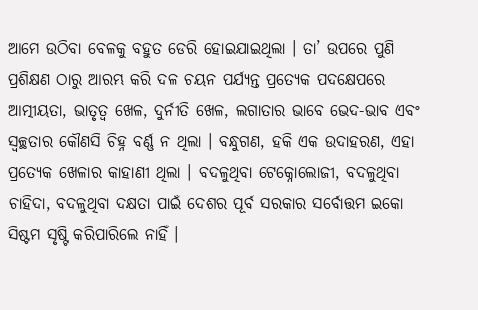ଆମେ ଉଠିବା ବେଳକୁ ବହୁତ ଡେରି ହୋଇଯାଇଥିଲା । ତା’ ଉପରେ ପୁଣି ପ୍ରଶିକ୍ଷଣ ଠାରୁ ଆରମ୍ଭ କରି ଦଳ ଚୟନ ପର୍ଯ୍ୟନ୍ତ ପ୍ରତ୍ୟେକ ପଦକ୍ଷେପରେ ଆତ୍ମୀୟତା, ଭାତୃତ୍ୱ ଖେଳ, ଦୁର୍ନୀତି ଖେଳ, ଲଗାତାର ଭାବେ ଭେଦ-ଭାବ ଏବଂ ସ୍ୱଚ୍ଛତାର କୌଣସି ଚିହ୍ନ ବର୍ଣ୍ଣ ନ ଥିଲା । ବନ୍ଧୁଗଣ, ହକି ଏକ ଉଦାହରଣ, ଏହା ପ୍ରତ୍ୟେକ ଖେଳାର କାହାଣୀ ଥିଲା । ବଦଳୁଥିବା ଟେକ୍ନୋଲୋଜୀ, ବଦଳୁଥିବା ଚାହିଦା, ବଦଳୁଥିବା ଦକ୍ଷତା ପାଇଁ ଦେଶର ପୂର୍ବ ସରକାର ସର୍ବୋତ୍ତମ ଇକୋ ସିଷ୍ଟମ ସୃଷ୍ଟି କରିପାରିଲେ ନାହିଁ ।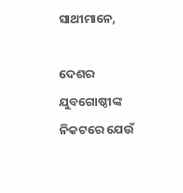ସାଥୀମାନେ,

ଦେଶର ଯୁବଗୋଷ୍ଠୀଙ୍କ ନିକଟରେ ଯେଉଁ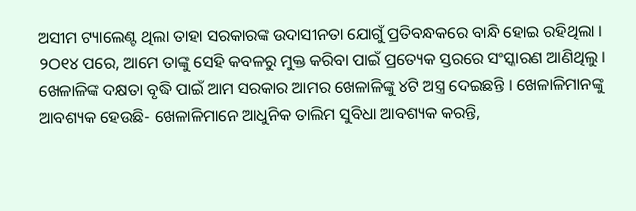ଅସୀମ ଟ୍ୟାଲେଣ୍ଟ ଥିଲା ତାହା ସରକାରଙ୍କ ଉଦାସୀନତା ଯୋଗୁଁ ପ୍ରତିବନ୍ଧକରେ ବାନ୍ଧି ହୋଇ ରହିଥିଲା । ୨ଠ୧୪ ପରେ, ଆମେ ତାଙ୍କୁ ସେହି କବଳରୁ ମୁକ୍ତ କରିବା ପାଇଁ ପ୍ରତ୍ୟେକ ସ୍ତରରେ ସଂସ୍କାରଣ ଆଣିଥିଲୁ । ଖେଳାଳିଙ୍କ ଦକ୍ଷତା ବୃଦ୍ଧି ପାଇଁ ଆମ ସରକାର ଆମର ଖେଳାଳିଙ୍କୁ ୪ଟି ଅସ୍ତ୍ର ଦେଇଛନ୍ତି । ଖେଳାଳିମାନଙ୍କୁ ଆବଶ୍ୟକ ହେଉଛି- ଖେଳାଳିମାନେ ଆଧୁନିକ ତାଲିମ ସୁବିଧା ଆବଶ୍ୟକ କରନ୍ତି,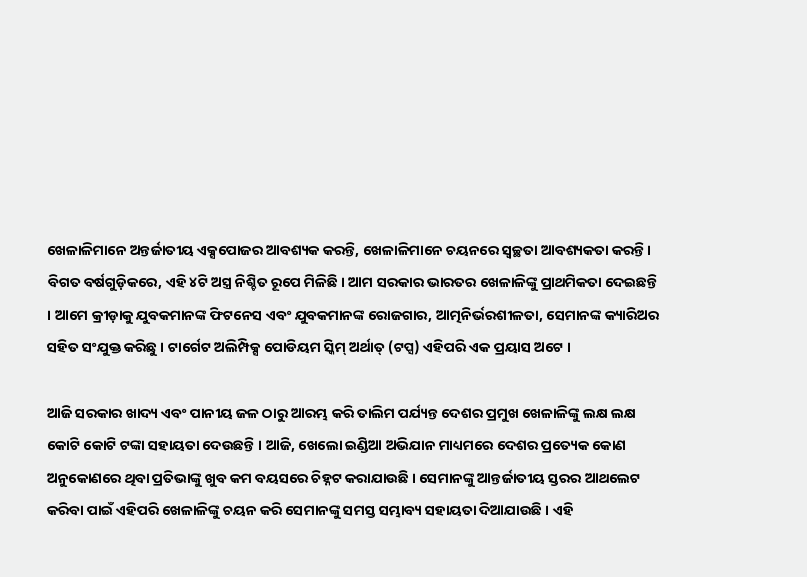ଖେଳାଳିମାନେ ଅନ୍ତର୍ଜାତୀୟ ଏକ୍ସପୋଜର ଆବଶ୍ୟକ କରନ୍ତି, ଖେଳାଳିମାନେ ଚୟନରେ ସ୍ୱଚ୍ଛତା ଆବଶ୍ୟକତା କରନ୍ତି। ବିଗତ ବର୍ଷଗୁଡ଼ିକରେ, ଏହି ୪ଟି ଅସ୍ତ୍ର ନିଶ୍ଚିତ ରୂପେ ମିଳିଛି । ଆମ ସରକାର ଭାରତର ଖେଳାଳିଙ୍କୁ ପ୍ରାଥମିକତା ଦେଇଛନ୍ତି । ଆମେ କ୍ରୀଡ଼ାକୁ ଯୁବକମାନଙ୍କ ଫିଟନେସ ଏବଂ ଯୁବକମାନଙ୍କ ରୋଜଗାର, ଆତ୍ମନିର୍ଭରଶୀଳତା, ସେମାନଙ୍କ କ୍ୟାରିଅର ସହିତ ସଂଯୁକ୍ତ କରିଛୁ । ଟାର୍ଗେଟ ଅଲିମ୍ପିକ୍ସ ପୋଡିୟମ ସ୍କିମ୍ ଅର୍ଥାତ୍ (ଟପ୍ସ) ଏହିପରି ଏକ ପ୍ରୟାସ ଅଟେ ।

ଆଜି ସରକାର ଖାଦ୍ୟ ଏବଂ ପାନୀୟ ଜଳ ଠାରୁ ଆରମ୍ଭ କରି ତାଲିମ ପର୍ଯ୍ୟନ୍ତ ଦେଶର ପ୍ରମୁଖ ଖେଳାଳିଙ୍କୁ ଲକ୍ଷ ଲକ୍ଷ କୋଟି କୋଟି ଟଙ୍କା ସହାୟତା ଦେଉଛନ୍ତି । ଆଜି, ଖେଲୋ ଇଣ୍ଡିଆ ଅଭିଯାନ ମାଧ୍ୟମରେ ଦେଶର ପ୍ରତ୍ୟେକ କୋଣ ଅନୁକୋଣରେ ଥିବା ପ୍ରତିଭାଙ୍କୁ ଖୁବ କମ ବୟସରେ ଚିହ୍ନଟ କରାଯାଉଛି । ସେମାନଙ୍କୁ ଆନ୍ତର୍ଜାତୀୟ ସ୍ତରର ଆଥଲେଟ କରିବା ପାଇଁ ଏହିପରି ଖେଳାଳିଙ୍କୁ ଚୟନ କରି ସେମାନଙ୍କୁ ସମସ୍ତ ସମ୍ଭାବ୍ୟ ସହାୟତା ଦିଆଯାଉଛି । ଏହି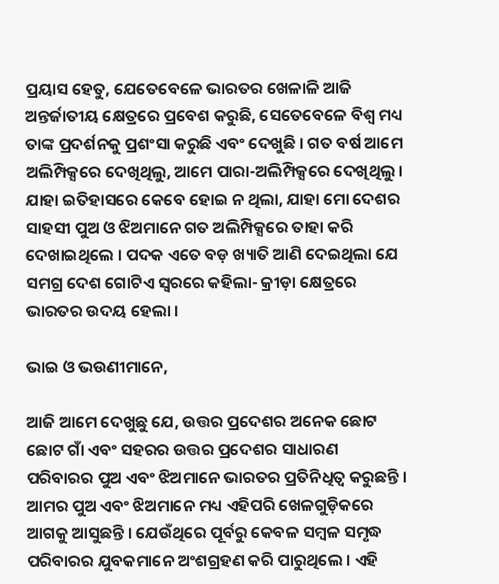ପ୍ରୟାସ ହେତୁ, ଯେତେବେଳେ ଭାରତର ଖେଳାଳି ଆଜି ଅନ୍ତର୍ଜାତୀୟ କ୍ଷେତ୍ରରେ ପ୍ରବେଶ କରୁଛି, ସେତେବେଳେ ବିଶ୍ୱ ମଧ୍ୟ ତାଙ୍କ ପ୍ରଦର୍ଶନକୁ ପ୍ରଶଂସା କରୁଛି ଏବଂ ଦେଖୁଛି । ଗତ ବର୍ଷ ଆମେ ଅଲିମ୍ପିକ୍ସରେ ଦେଖିଥିଲୁ, ଆମେ ପାରା-ଅଲିମ୍ପିକ୍ସରେ ଦେଖିଥିଲୁ । ଯାହା ଇତିହାସରେ କେବେ ହୋଇ ନ ଥିଲା, ଯାହା ମୋ ଦେଶର ସାହସୀ ପୁଅ ଓ ଝିଅମାନେ ଗତ ଅଲିମ୍ପିକ୍ସରେ ତାହା କରି ଦେଖାଇଥିଲେ । ପଦକ ଏତେ ବଡ଼ ଖ୍ୟାତି ଆଣି ଦେଇଥିଲା ଯେ ସମଗ୍ର ଦେଶ ଗୋଟିଏ ସ୍ୱରରେ କହିଲା- କ୍ରୀଡ଼ା କ୍ଷେତ୍ରରେ ଭାରତର ଉଦୟ ହେଲା ।

ଭାଇ ଓ ଭଉଣୀମାନେ,

ଆଜି ଆମେ ଦେଖୁଛୁ ଯେ, ଉତ୍ତର ପ୍ରଦେଶର ଅନେକ ଛୋଟ ଛୋଟ ଗାଁ ଏବଂ ସହରର ଉତ୍ତର ପ୍ରଦେଶର ସାଧାରଣ ପରିବାରର ପୁଅ ଏବଂ ଝିଅମାନେ ଭାରତର ପ୍ରତିନିଧିତ୍ୱ କରୁଛନ୍ତି । ଆମର ପୁଅ ଏବଂ ଝିଅମାନେ ମଧ୍ୟ ଏହିପରି ଖେଳଗୁଡ଼ିକରେ ଆଗକୁ ଆସୁଛନ୍ତି । ଯେଉଁଥିରେ ପୂର୍ବରୁ କେବଳ ସମ୍ବଳ ସମୃଦ୍ଧ ପରିବାରର ଯୁବକମାନେ ଅଂଶଗ୍ରହଣ କରି ପାରୁଥିଲେ । ଏହି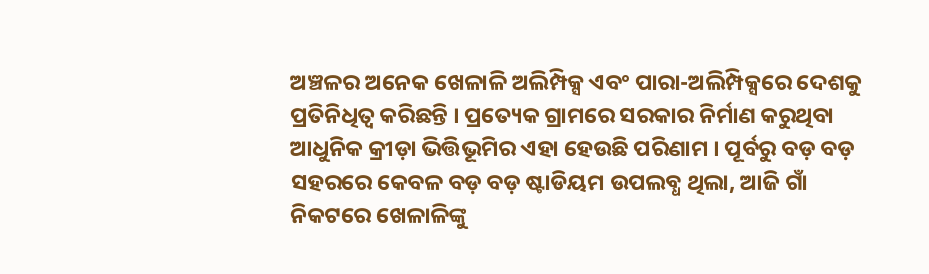ଅଞ୍ଚଳର ଅନେକ ଖେଳାଳି ଅଲିମ୍ପିକ୍ସ ଏବଂ ପାରା-ଅଲିମ୍ପିକ୍ସରେ ଦେଶକୁ ପ୍ରତିନିଧିତ୍ୱ କରିଛନ୍ତି । ପ୍ରତ୍ୟେକ ଗ୍ରାମରେ ସରକାର ନିର୍ମାଣ କରୁଥିବା ଆଧୁନିକ କ୍ରୀଡ଼ା ଭିତ୍ତିଭୂମିର ଏହା ହେଉଛି ପରିଣାମ । ପୂର୍ବରୁ ବଡ଼ ବଡ଼ ସହରରେ କେବଳ ବଡ଼ ବଡ଼ ଷ୍ଟାଡିୟମ ଉପଲବ୍ଧ ଥିଲା, ଆଜି ଗାଁ ନିକଟରେ ଖେଳାଳିଙ୍କୁ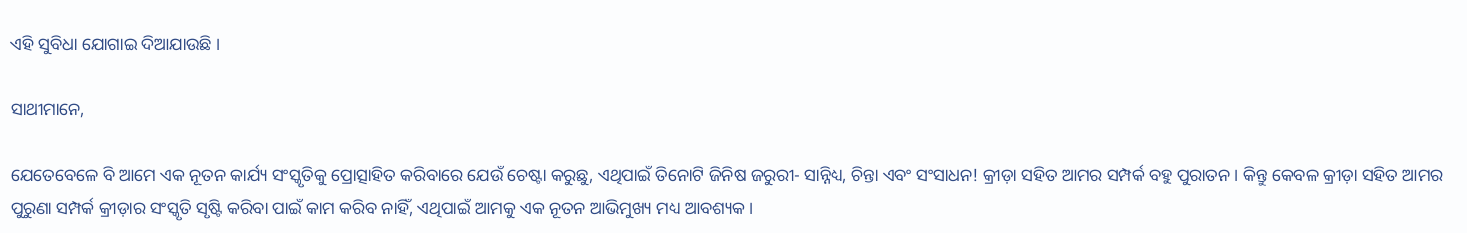ଏହି ସୁବିଧା ଯୋଗାଇ ଦିଆଯାଉଛି ।

ସାଥୀମାନେ,

ଯେତେବେଳେ ବି ଆମେ ଏକ ନୂତନ କାର୍ଯ୍ୟ ସଂସ୍କୃତିକୁ ପ୍ରୋତ୍ସାହିତ କରିବାରେ ଯେଉଁ ଚେଷ୍ଟା କରୁଛୁ, ଏଥିପାଇଁ ତିନୋଟି ଜିନିଷ ଜରୁରୀ- ସାନ୍ନିଧ୍ୟ, ଚିନ୍ତା ଏବଂ ସଂସାଧନ! କ୍ରୀଡ଼ା ସହିତ ଆମର ସମ୍ପର୍କ ବହୁ ପୁରାତନ । କିନ୍ତୁ କେବଳ କ୍ରୀଡ଼ା ସହିତ ଆମର ପୁରୁଣା ସମ୍ପର୍କ କ୍ରୀଡ଼ାର ସଂସ୍କୃତି ସୃଷ୍ଟି କରିବା ପାଇଁ କାମ କରିବ ନାହିଁ, ଏଥିପାଇଁ ଆମକୁ ଏକ ନୂତନ ଆଭିମୁଖ୍ୟ ମଧ୍ୟ ଆବଶ୍ୟକ ।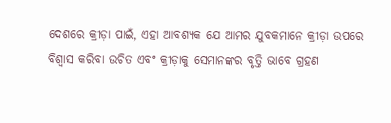ଦେଶରେ କ୍ରୀଡ଼ା ପାଇଁ, ଏହା ଆବଶ୍ୟକ ଯେ ଆମର ଯୁବକମାନେ କ୍ରୀଡ଼ା ଉପରେ ବିଶ୍ୱାସ କରିବା ଉଚିତ ଏବଂ କ୍ରୀଡ଼ାକୁ ସେମାନଙ୍କର ବୃତ୍ତି ଭାବେ ଗ୍ରହଣ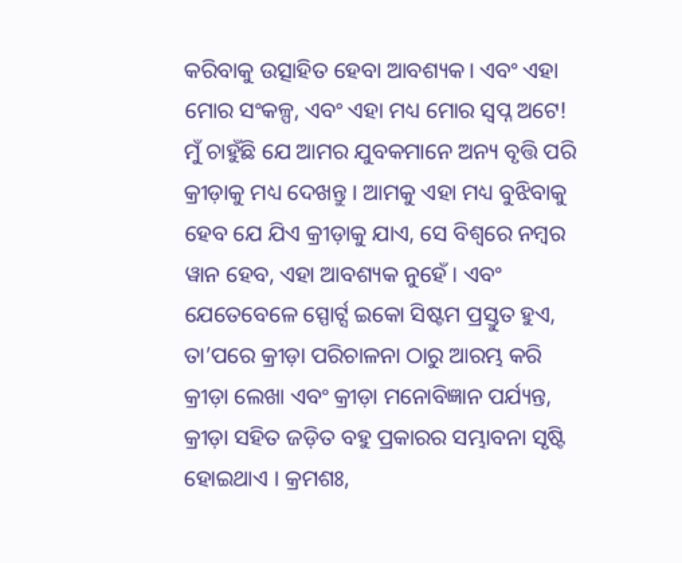କରିବାକୁ ଉତ୍ସାହିତ ହେବା ଆବଶ୍ୟକ। ଏବଂ ଏହା ମୋର ସଂକଳ୍ପ, ଏବଂ ଏହା ମଧ୍ୟ ମୋର ସ୍ୱପ୍ନ ଅଟେ! ମୁଁ ଚାହୁଁଛି ଯେ ଆମର ଯୁବକମାନେ ଅନ୍ୟ ବୃତ୍ତି ପରି କ୍ରୀଡ଼ାକୁ ମଧ୍ୟ ଦେଖନ୍ତୁ । ଆମକୁ ଏହା ମଧ୍ୟ ବୁଝିବାକୁ ହେବ ଯେ ଯିଏ କ୍ରୀଡ଼ାକୁ ଯାଏ, ସେ ବିଶ୍ୱରେ ନମ୍ବର ୱାନ ହେବ, ଏହା ଆବଶ୍ୟକ ନୁହେଁ । ଏବଂ ଯେତେବେଳେ ସ୍ପୋର୍ଟ୍ସ ଇକୋ ସିଷ୍ଟମ ପ୍ରସ୍ତୁତ ହୁଏ, ତା’ପରେ କ୍ରୀଡ଼ା ପରିଚାଳନା ଠାରୁ ଆରମ୍ଭ କରି କ୍ରୀଡ଼ା ଲେଖା ଏବଂ କ୍ରୀଡ଼ା ମନୋବିଜ୍ଞାନ ପର୍ଯ୍ୟନ୍ତ, କ୍ରୀଡ଼ା ସହିତ ଜଡ଼ିତ ବହୁ ପ୍ରକାରର ସମ୍ଭାବନା ସୃଷ୍ଟି ହୋଇଥାଏ । କ୍ରମଶଃ,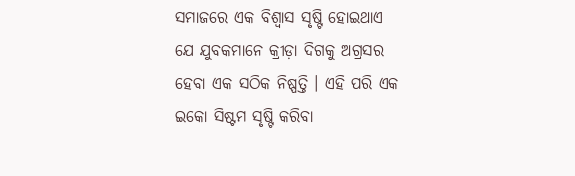ସମାଜରେ ଏକ ବିଶ୍ୱାସ ସୃଷ୍ଟି ହୋଇଥାଏ ଯେ ଯୁବକମାନେ କ୍ରୀଡ଼ା ଦିଗକୁ ଅଗ୍ରସର ହେବା ଏକ ସଠିକ ନିଷ୍ପତ୍ତି । ଏହି ପରି ଏକ ଇକୋ ସିଷ୍ଟମ ସୃଷ୍ଟି କରିବା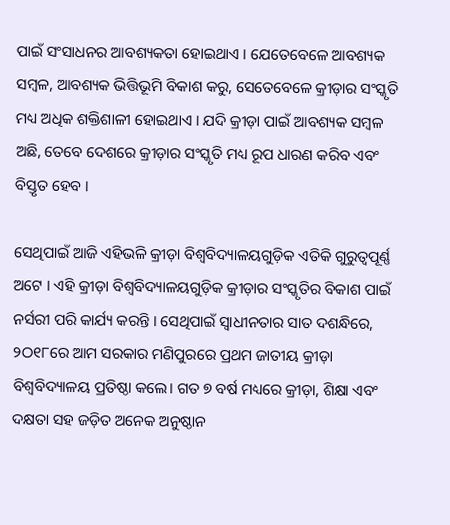ପାଇଁ ସଂସାଧନର ଆବଶ୍ୟକତା ହୋଇଥାଏ । ଯେତେବେଳେ ଆବଶ୍ୟକ ସମ୍ବଳ, ଆବଶ୍ୟକ ଭିତ୍ତିଭୂମି ବିକାଶ କରୁ, ସେତେବେଳେ କ୍ରୀଡ଼ାର ସଂସ୍କୃତି ମଧ୍ୟ ଅଧିକ ଶକ୍ତିଶାଳୀ ହୋଇଥାଏ । ଯଦି କ୍ରୀଡ଼ା ପାଇଁ ଆବଶ୍ୟକ ସମ୍ବଳ ଅଛି, ତେବେ ଦେଶରେ କ୍ରୀଡ଼ାର ସଂସ୍କୃତି ମଧ୍ୟ ରୂପ ଧାରଣ କରିବ ଏବଂ ବିସ୍ତୃତ ହେବ ।

ସେଥିପାଇଁ ଆଜି ଏହିଭଳି କ୍ରୀଡ଼ା ବିଶ୍ୱବିଦ୍ୟାଳୟଗୁଡ଼ିକ ଏତିକି ଗୁରୁତ୍ୱପୂର୍ଣ୍ଣ ଅଟେ । ଏହି କ୍ରୀଡ଼ା ବିଶ୍ୱବିଦ୍ୟାଳୟଗୁଡ଼ିକ କ୍ରୀଡ଼ାର ସଂସ୍କୃତିର ବିକାଶ ପାଇଁ ନର୍ସରୀ ପରି କାର୍ଯ୍ୟ କରନ୍ତି । ସେଥିପାଇଁ ସ୍ୱାଧୀନତାର ସାତ ଦଶନ୍ଧିରେ, ୨ଠ୧୮ରେ ଆମ ସରକାର ମଣିପୁରରେ ପ୍ରଥମ ଜାତୀୟ କ୍ରୀଡ଼ା ବିଶ୍ୱବିଦ୍ୟାଳୟ ପ୍ରତିଷ୍ଠା କଲେ। ଗତ ୭ ବର୍ଷ ମଧ୍ୟରେ କ୍ରୀଡ଼ା, ଶିକ୍ଷା ଏବଂ ଦକ୍ଷତା ସହ ଜଡ଼ିତ ଅନେକ ଅନୁଷ୍ଠାନ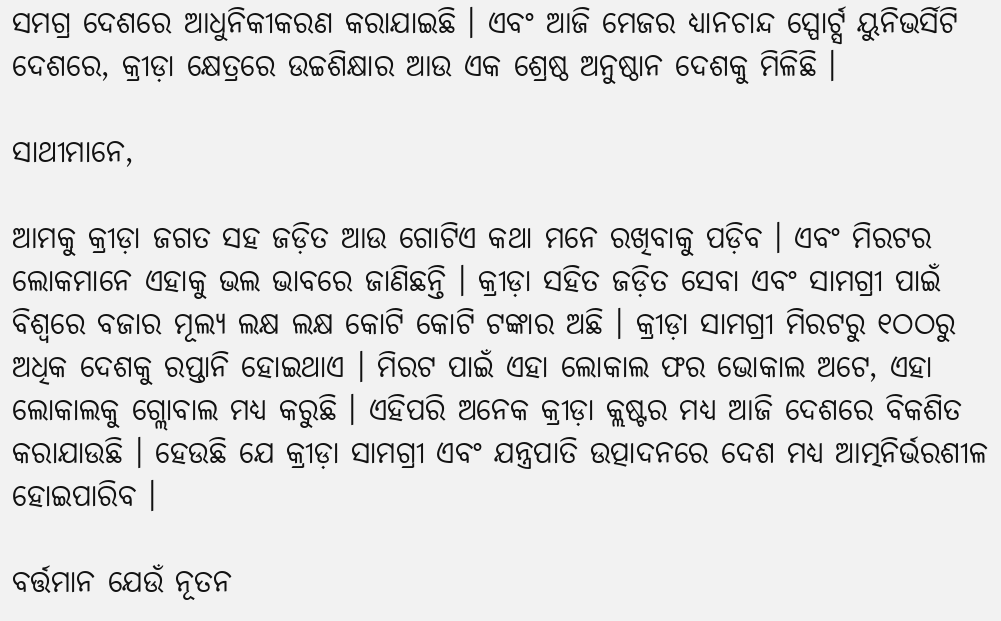ସମଗ୍ର ଦେଶରେ ଆଧୁନିକୀକରଣ କରାଯାଇଛି । ଏବଂ ଆଜି ମେଜର ଧ୍ୟାନଚାନ୍ଦ ସ୍ପୋର୍ଟ୍ସ ୟୁନିଭର୍ସିଟି ଦେଶରେ, କ୍ରୀଡ଼ା କ୍ଷେତ୍ରରେ ଉଚ୍ଚଶିକ୍ଷାର ଆଉ ଏକ ଶ୍ରେଷ୍ଠ ଅନୁଷ୍ଠାନ ଦେଶକୁ ମିଳିଛି ।

ସାଥୀମାନେ,

ଆମକୁ କ୍ରୀଡ଼ା ଜଗତ ସହ ଜଡ଼ିତ ଆଉ ଗୋଟିଏ କଥା ମନେ ରଖିବାକୁ ପଡ଼ିବ । ଏବଂ ମିରଟର ଲୋକମାନେ ଏହାକୁ ଭଲ ଭାବରେ ଜାଣିଛନ୍ତି । କ୍ରୀଡ଼ା ସହିତ ଜଡ଼ିତ ସେବା ଏବଂ ସାମଗ୍ରୀ ପାଇଁ ବିଶ୍ୱରେ ବଜାର ମୂଲ୍ୟ ଲକ୍ଷ ଲକ୍ଷ କୋଟି କୋଟି ଟଙ୍କାର ଅଛି । କ୍ରୀଡ଼ା ସାମଗ୍ରୀ ମିରଟରୁ ୧ଠଠରୁ ଅଧିକ ଦେଶକୁ ରପ୍ତାନି ହୋଇଥାଏ । ମିରଟ ପାଇଁ ଏହା ଲୋକାଲ ଫର ଭୋକାଲ ଅଟେ, ଏହା ଲୋକାଲକୁ ଗ୍ଲୋବାଲ ମଧ୍ୟ କରୁଛି । ଏହିପରି ଅନେକ କ୍ରୀଡ଼ା କ୍ଲଷ୍ଟର ମଧ୍ୟ ଆଜି ଦେଶରେ ବିକଶିତ କରାଯାଉଛି । ହେଉଛି ଯେ କ୍ରୀଡ଼ା ସାମଗ୍ରୀ ଏବଂ ଯନ୍ତ୍ରପାତି ଉତ୍ପାଦନରେ ଦେଶ ମଧ୍ୟ ଆତ୍ମନିର୍ଭରଶୀଳ ହୋଇପାରିବ ।

ବର୍ତ୍ତମାନ ଯେଉଁ ନୂତନ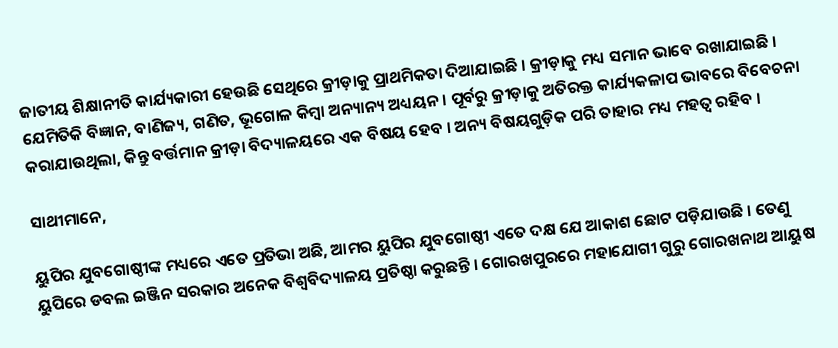ଜାତୀୟ ଶିକ୍ଷାନୀତି କାର୍ଯ୍ୟକାରୀ ହେଉଛି ସେଥିରେ କ୍ରୀଡ଼ାକୁ ପ୍ରାଥମିକତା ଦିଆଯାଇଛି । କ୍ରୀଡ଼ାକୁ ମଧ୍ୟ ସମାନ ଭାବେ ରଖାଯାଇଛି । ଯେମିତିକି ବିଜ୍ଞାନ, ବାଣିଜ୍ୟ, ଗଣିତ, ଭୂଗୋଳ କିମ୍ବା ଅନ୍ୟାନ୍ୟ ଅଧ୍ୟୟନ। ପୂର୍ବରୁ କ୍ରୀଡ଼ାକୁ ଅତିରକ୍ତ କାର୍ଯ୍ୟକଳାପ ଭାବରେ ବିବେଚନା କରାଯାଉଥିଲା, କିନ୍ତୁ ବର୍ତ୍ତମାନ କ୍ରୀଡ଼ା ବିଦ୍ୟାଳୟରେ ଏକ ବିଷୟ ହେବ । ଅନ୍ୟ ବିଷୟଗୁଡ଼ିକ ପରି ତାହାର ମଧ୍ୟ ମହତ୍ୱ ରହିବ ।

ସାଥୀମାନେ,

ୟୁପିର ଯୁବଗୋଷ୍ଠୀଙ୍କ ମଧ୍ୟରେ ଏତେ ପ୍ରତିଭା ଅଛି, ଆମର ୟୁପିର ଯୁବଗୋଷ୍ଠୀ ଏତେ ଦକ୍ଷ ଯେ ଆକାଶ ଛୋଟ ପଡ଼ିଯାଉଛି । ତେଣୁ ୟୁପିରେ ଡବଲ ଇଞ୍ଜିନ ସରକାର ଅନେକ ବିଶ୍ୱବିଦ୍ୟାଳୟ ପ୍ରତିଷ୍ଠା କରୁଛନ୍ତି । ଗୋରଖପୁରରେ ମହାଯୋଗୀ ଗୁରୁ ଗୋରଖନାଥ ଆୟୁଷ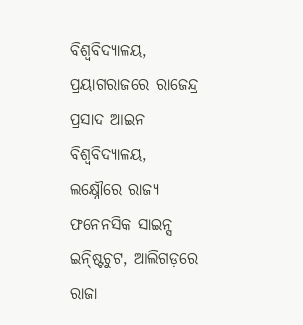ବିଶ୍ୱବିଦ୍ୟାଳୟ, ପ୍ରୟାଗରାଜରେ ରାଜେନ୍ଦ୍ର ପ୍ରସାଦ ଆଇନ ବିଶ୍ୱବିଦ୍ୟାଳୟ, ଲକ୍ଷ୍ନୌରେ ରାଜ୍ୟ ଫନେନସିକ ସାଇନ୍ସ ଇନ୍ଷ୍ଟିଚୁଟ, ଆଲିଗଡ଼ରେ ରାଜା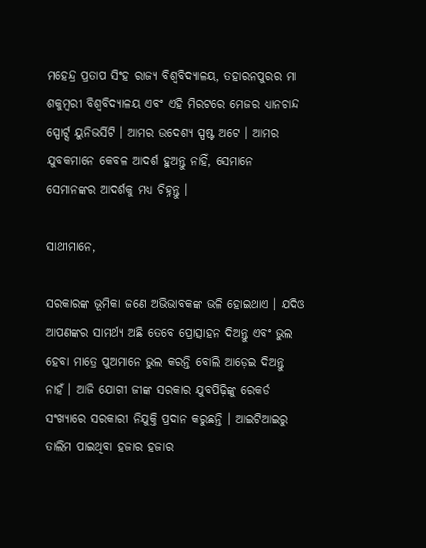ମହେନ୍ଦ୍ର ପ୍ରତାପ ସିଂହ ରାଜ୍ୟ ବିଶ୍ୱବିଦ୍ୟାଳୟ, ତହାରନପୁରର ମା ଶକୁମ୍ବରୀ ବିଶ୍ୱବିଦ୍ୟାଳୟ ଏବଂ ଏହି ମିରଟରେ ମେଜର ଧ୍ୟାନଚାନ୍ଦ ସ୍ପୋର୍ଟ୍ସ ୟୁନିଭର୍ସିଟି । ଆମର ଉଦେଶ୍ୟ ସ୍ପଷ୍ଟ ଅଟେ । ଆମର ଯୁବକମାନେ କେବଳ ଆଦର୍ଶ ହୁଅନ୍ତୁ ନାହିଁ, ସେମାନେ ସେମାନଙ୍କର ଆଦର୍ଶକୁ ମଧ୍ୟ ଚିହ୍ନନ୍ତୁ ।

ସାଥୀମାନେ,

ସରକାରଙ୍କ ଭୂମିକା ଜଣେ ଅଭିଭାବକଙ୍କ ଭଳି ହୋଇଥାଏ । ଯଦିଓ ଆପଣଙ୍କର ସାମର୍ଥ୍ୟ ଅଛି ତେବେ ପ୍ରୋତ୍ସାହନ ଦିଅନ୍ତୁ ଏବଂ ଭୁଲ ହେବା ମାତ୍ରେ ପୁଅମାନେ ଭୁଲ କରନ୍ତି ବୋଲି ଆଡ଼େଇ ଦିଅନ୍ତୁ ନାହଁ । ଆଜି ଯୋଗୀ ଜୀଙ୍କ ସରକାର ଯୁବପିଢ଼ିଙ୍କୁ ରେକର୍ଡ ସଂଖ୍ୟାରେ ସରକାରୀ ନିଯୁକ୍ତି ପ୍ରଦାନ କରୁଛନ୍ତି । ଆଇଟିଆଇରୁ ତାଲିମ ପାଇଥିବା ହଜାର ହଜାର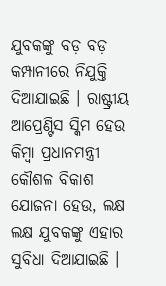ଯୁବକଙ୍କୁ ବଡ଼ ବଡ଼ କମ୍ପାନୀରେ ନିଯୁକ୍ତି ଦିଆଯାଇଛି । ରାଷ୍ଟ୍ରୀୟ ଆପ୍ରେଣ୍ଟିସ ସ୍କିମ ହେଉ କିମ୍ବା ପ୍ରଧାନମନ୍ତ୍ରୀ କୌଶଳ ବିକାଶ ଯୋଜନା ହେଉ, ଲକ୍ଷ ଲକ୍ଷ ଯୁବକଙ୍କୁ ଏହାର ସୁବିଧା ଦିଆଯାଇଛି ।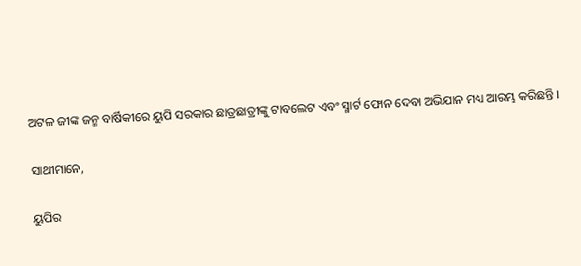ଅଟଳ ଜୀଙ୍କ ଜନ୍ମ ବାର୍ଷିକୀରେ ୟୁପି ସରକାର ଛାତ୍ରଛାତ୍ରୀଙ୍କୁ ଟାବଲେଟ ଏବଂ ସ୍ମାର୍ଟ ଫୋନ ଦେବା ଅଭିଯାନ ମଧ୍ୟ ଆରମ୍ଭ କରିଛନ୍ତି ।

ସାଥୀମାନେ,

ୟୁପିର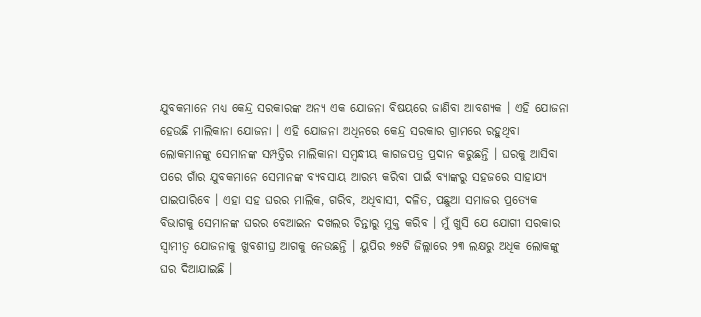ଯୁବକମାନେ ମଧ୍ୟ କେନ୍ଦ୍ର ସରକାରଙ୍କ ଅନ୍ୟ ଏକ ଯୋଜନା ବିଷୟରେ ଜାଣିବା ଆବଶ୍ୟକ । ଏହି ଯୋଜନା ହେଉଛି ମାଲିକାନା ଯୋଜନା । ଏହି ଯୋଜନା ଅଧିନରେ କେନ୍ଦ୍ର ସରକାର ଗ୍ରାମରେ ରହୁଥିବା ଲୋକମାନଙ୍କୁ ସେମାନଙ୍କ ସମ୍ପତ୍ତିର ମାଲିକାନା ସମ୍ବନ୍ଧୀୟ କାଗଜପତ୍ର ପ୍ରଦାନ କରୁଛନ୍ତି । ଘରକୁ ଆସିବା ପରେ ଗାଁର ଯୁବକମାନେ ସେମାନଙ୍କ ବ୍ୟବସାୟ ଆରମ୍ଭ କରିବା ପାଇଁ ବ୍ୟାଙ୍କରୁ ସହଜରେ ସାହାଯ୍ୟ ପାଇପାରିବେ । ଏହା ସହ ଘରର ମାଲିକ, ଗରିବ, ଅଧିବାସୀ, ଦଳିତ, ପଛୁଆ ସମାଜର ପ୍ରତ୍ୟେକ ବିଭାଗକୁ ସେମାନଙ୍କ ଘରର ବେଆଇନ ଦଖଲର ଚିନ୍ତାରୁ ମୁକ୍ତ କରିବ । ମୁଁ ଖୁସି ଯେ ଯୋଗୀ ସରକାର ସ୍ୱାମୀତ୍ୱ ଯୋଜନାକୁ ଖୁବଶୀଘ୍ର ଆଗକୁ ନେଉଛନ୍ତି । ୟୁପିର ୭୫ଟି ଜିଲ୍ଲାରେ ୨୩ ଲକ୍ଷରୁ ଅଧିକ ଲୋକଙ୍କୁ ଘର ଦିଆଯାଇଛି ।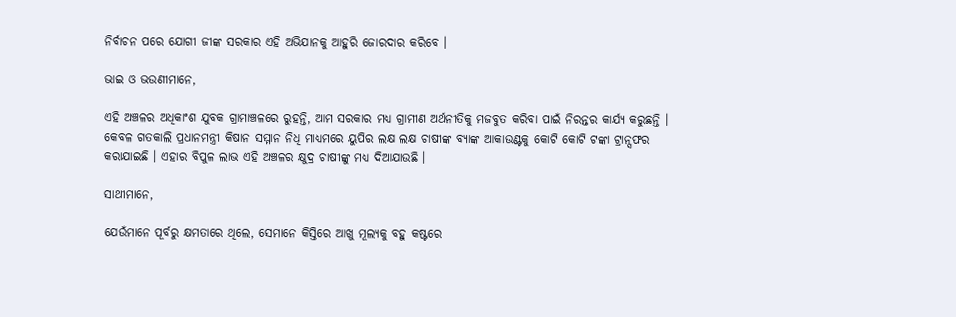ନିର୍ବାଚନ ପରେ ଯୋଗୀ ଜୀଙ୍କ ସରକାର ଏହି ଅଭିଯାନକୁ ଆହୁରି ଜୋରଦାର କରିବେ ।

ଭାଇ ଓ ଭଉଣୀମାନେ,

ଏହି ଅଞ୍ଚଳର ଅଧିକାଂଶ ଯୁବକ ଗ୍ରାମାଞ୍ଚଳରେ ରୁହନ୍ତି, ଆମ ସରକାର ମଧ୍ୟ ଗ୍ରାମୀଣ ଅର୍ଥନୀତିକୁ ମଜବୁତ କରିବା ପାଇଁ ନିରନ୍ତର କାର୍ଯ୍ୟ କରୁଛନ୍ତି । କେବଳ ଗତକାଲି ପ୍ରଧାନମନ୍ତ୍ରୀ କିଷାନ ସମ୍ମାନ ନିଧି ମାଧ୍ୟମରେ ୟୁପିର ଲକ୍ଷ ଲକ୍ଷ ଚାଷୀଙ୍କ ବ୍ୟାଙ୍କ ଆକାଉଣ୍ଟକୁ କୋଟି କୋଟି ଟଙ୍କା ଟ୍ରାନ୍ସଫର କରାଯାଇଛି । ଏହାର ବିପୁଳ ଲାଭ ଏହି ଅଞ୍ଚଳର କ୍ଷୁଦ୍ର ଚାଷୀଙ୍କୁ ମଧ୍ୟ ଦିଆଯାଉଛି ।

ସାଥୀମାନେ,

ଯେଉଁମାନେ ପୂର୍ବରୁ କ୍ଷମତାରେ ଥିଲେ, ସେମାନେ କିସ୍ତିରେ ଆଖୁ ମୂଲ୍ୟକୁ ବହୁ କଷ୍ଟରେ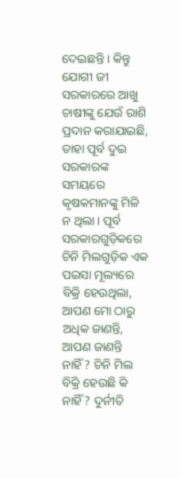ଦେଇଛନ୍ତି । କିନ୍ତୁ ଯୋଗୀ ଜୀ ସରକାରରେ ଆଖୁ ଚାଷୀଙ୍କୁ ଯେଉଁ ରାଶି ପ୍ରଦାନ କରାଯାଇଛି, ତାହା ପୂର୍ବ ଦୁଇ ସରକାରଙ୍କ ସମୟରେ କୃଷକମାନଙ୍କୁ ମିଳି ନ ଥିଲା । ପୂର୍ବ ସରକାରଗୁଡ଼ିକରେ ଚିନି ମିଲଗୁଡ଼ିକ ଏକ ପଇସା ମୂଲ୍ୟରେ ବିକ୍ରି ହେଉଥିଲା, ଆପଣ ମୋ ଠାରୁ ଅଧିକ ଜାଣନ୍ତି, ଆପଣ ଜାଣନ୍ତି ନାହିଁ? ଚିନି ମିଲ ବିକ୍ରି ହେଉଛି କି ନାହିଁ? ଦୁର୍ନୀତି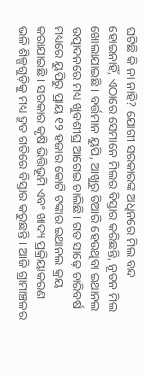ଘଟିଛି କି ନା ନାହି? ଯୋଗୀ ସରକାରଙ୍କ ଅଧିନରେ ମିଲ ବନ୍ଦ ହୋଇନାହିଁ, ଏଠାରେ ସେମାନେ ମିଲର ବିସ୍ତାର କରିଛନ୍ତି, ନୂତନ ମିଲ ଖୋଲାଯାଇଛି । ବର୍ତ୍ତମାନ ୟୁପି, ଆଖୁରୁ ତିଆରି ହେଉଥିବା ଇଥାନଲ ଉତ୍ପାଦନରେ ମଧ୍ୟ ଖୁବଶୀଘ୍ର ଆଗେଇ ଚାଲିଛି। ଗତ ସାଢ଼େ ଚାରିବର୍ଷ ମଧ୍ୟରେ ୟୁପିରୁ ପ୍ରାୟ ୧୨ ହଜାର କୋଟି ଟଙ୍କାର ଇଥାନଲ କ୍ରୟ କରାଯାଇଛି । ସରକାର କୃଷି ଭିତ୍ତିଭୂମି ଏବଂ ଖାଦ୍ୟ ପ୍ରକ୍ରିୟାକରଣ ଭଳି ଶିଳ୍ପଗୁଡ଼ିକୁ ମଧ୍ୟ ଦ୍ରୁତ ଗତିରେ ବିସ୍ତାର କରୁଛନ୍ତି । ଆଜି ଗ୍ରାମାଞ୍ଚଳର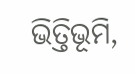ଭିତ୍ତିଭୂମି,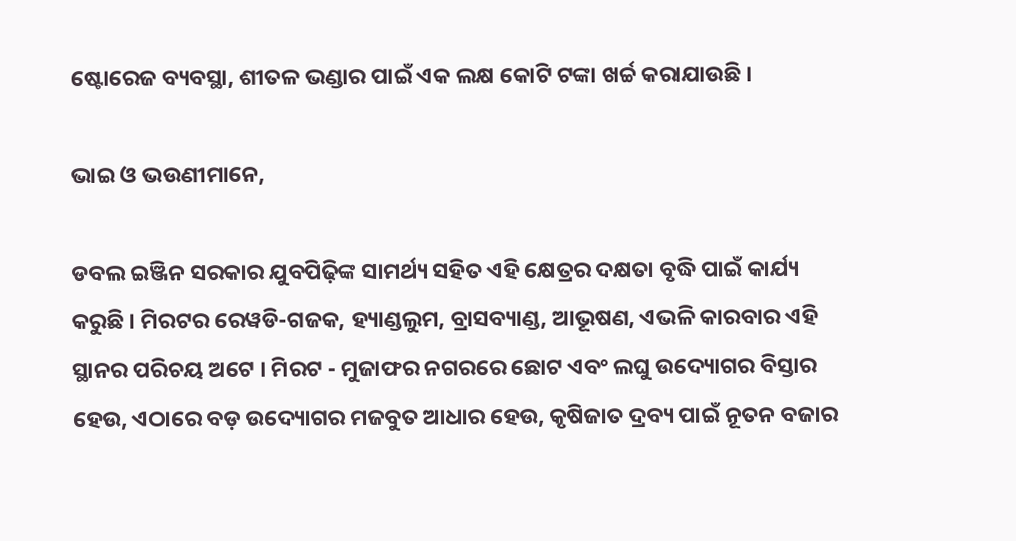ଷ୍ଟୋରେଜ ବ୍ୟବସ୍ଥା, ଶୀତଳ ଭଣ୍ଡାର ପାଇଁ ଏକ ଲକ୍ଷ କୋଟି ଟଙ୍କା ଖର୍ଚ୍ଚ କରାଯାଉଛି ।

ଭାଇ ଓ ଭଉଣୀମାନେ,

ଡବଲ ଇଞ୍ଜିନ ସରକାର ଯୁବପିଢ଼ିଙ୍କ ସାମର୍ଥ୍ୟ ସହିତ ଏହି କ୍ଷେତ୍ରର ଦକ୍ଷତା ବୃଦ୍ଧି ପାଇଁ କାର୍ଯ୍ୟ କରୁଛି । ମିରଟର ରେୱଡି-ଗଜକ, ହ୍ୟାଣ୍ଡଲୁମ, ବ୍ରାସବ୍ୟାଣ୍ଡ, ଆଭୂଷଣ, ଏଭଳି କାରବାର ଏହି ସ୍ଥାନର ପରିଚୟ ଅଟେ । ମିରଟ - ମୁଜାଫର ନଗରରେ ଛୋଟ ଏବଂ ଲଘୁ ଉଦ୍ୟୋଗର ବିସ୍ତାର ହେଉ, ଏଠାରେ ବଡ଼ ଉଦ୍ୟୋଗର ମଜବୁତ ଆଧାର ହେଉ, କୃଷିଜାତ ଦ୍ରବ୍ୟ ପାଇଁ ନୂତନ ବଜାର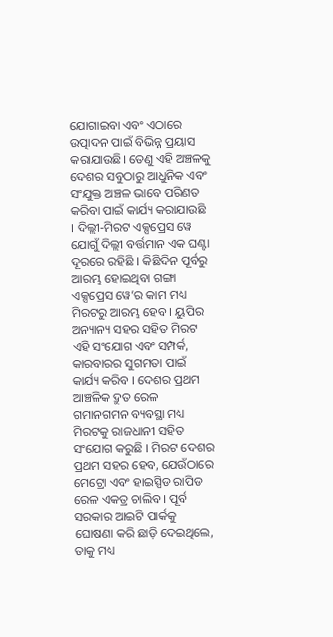ଯୋଗାଇବା ଏବଂ ଏଠାରେ ଉତ୍ପାଦନ ପାଇଁ ବିଭିନ୍ନ ପ୍ରୟାସ କରାଯାଉଛି। ତେଣୁ ଏହି ଅଞ୍ଚଳକୁ ଦେଶର ସବୁଠାରୁ ଆଧୁନିକ ଏବଂ ସଂଯୁକ୍ତ ଅଞ୍ଚଳ ଭାବେ ପରିଣତ କରିବା ପାଇଁ କାର୍ଯ୍ୟ କରାଯାଉଛି । ଦିଲ୍ଲୀ-ମିରଟ ଏକ୍ସପ୍ରେସ ୱେ ଯୋଗୁଁ ଦିଲ୍ଲୀ ବର୍ତ୍ତମାନ ଏକ ଘଣ୍ଟା ଦୂରରେ ରହିଛି । କିଛିଦିନ ପୂର୍ବରୁ ଆରମ୍ଭ ହୋଇଥିବା ଗଙ୍ଗା ଏକ୍ସପ୍ରେସ ୱେ’ର କାମ ମଧ୍ୟ ମିରଟରୁ ଆରମ୍ଭ ହେବ । ୟୁପିର ଅନ୍ୟାନ୍ୟ ସହର ସହିତ ମିରଟ ଏହି ସଂଯୋଗ ଏବଂ ସମ୍ପର୍କ, କାରବାରର ସୁଗମତା ପାଇଁ କାର୍ଯ୍ୟ କରିବ । ଦେଶର ପ୍ରଥମ ଆଞ୍ଚଳିକ ଦ୍ରୁତ ରେଳ ଗମାନଗମନ ବ୍ୟବସ୍ଥା ମଧ୍ୟ ମିରଟକୁ ରାଜଧାନୀ ସହିତ ସଂଯୋଗ କରୁଛି । ମିରଟ ଦେଶର ପ୍ରଥମ ସହର ହେବ, ଯେଉଁଠାରେ ମେଟ୍ରୋ ଏବଂ ହାଇସ୍ପିଡ ରାପିଡ ରେଳ ଏକତ୍ର ଚାଲିବ । ପୂର୍ବ ସରକାର ଆଇଟି ପାର୍କକୁ ଘୋଷଣା କରି ଛାଡ଼ି ଦେଇଥିଲେ, ତାକୁ ମଧ୍ୟ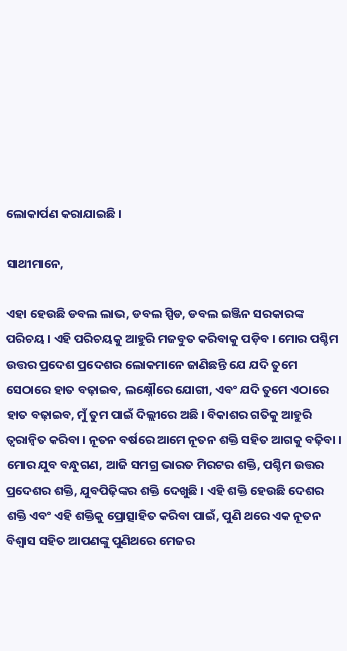ଲୋକାର୍ପଣ କରାଯାଇଛି ।

ସାଥୀମାନେ,

ଏହା ହେଉଛି ଡବଲ ଲାଭ, ଡବଲ ସ୍ପିଡ, ଡବଲ ଇଞ୍ଜିନ ସରକାରଙ୍କ ପରିଚୟ । ଏହି ପରିଚୟକୁ ଆହୁରି ମଜବୁତ କରିବାକୁ ପଡ଼ିବ । ମୋର ପଶ୍ଚିମ ଉତ୍ତର ପ୍ରଦେଶ ପ୍ରଦେଶର ଲୋକମାନେ ଜାଣିଛନ୍ତି ଯେ ଯଦି ତୁମେ ସେଠାରେ ହାତ ବଢ଼ାଇବ, ଲକ୍ଷ୍ନୌରେ ଯୋଗୀ, ଏବଂ ଯଦି ତୁମେ ଏଠାରେ ହାତ ବଢ଼ାଇବ, ମୁଁ ତୁମ ପାଇଁ ଦିଲ୍ଲୀରେ ଅଛି । ବିକାଶର ଗତିକୁ ଆହୁରି ତ୍ୱରାନ୍ୱିତ କରିବା । ନୂତନ ବର୍ଷରେ ଆମେ ନୂତନ ଶକ୍ତି ସହିତ ଆଗକୁ ବଢ଼ିବା । ମୋର ଯୁବ ବନ୍ଧୁଗଣ, ଆଜି ସମଗ୍ର ଭାରତ ମିରଟର ଶକ୍ତି, ପଶ୍ଚିମ ଉତ୍ତର ପ୍ରଦେଶର ଶକ୍ତି, ଯୁବପିଢ଼ିଙ୍କର ଶକ୍ତି ଦେଖୁଛି । ଏହି ଶକ୍ତି ହେଉଛି ଦେଶର ଶକ୍ତି ଏବଂ ଏହି ଶକ୍ତିକୁ ପ୍ରୋତ୍ସାହିତ କରିବା ପାଇଁ, ପୁଣି ଥରେ ଏକ ନୂତନ ବିଶ୍ୱାସ ସହିତ ଆପଣଙ୍କୁ ପୁଣିଥରେ ମେଜର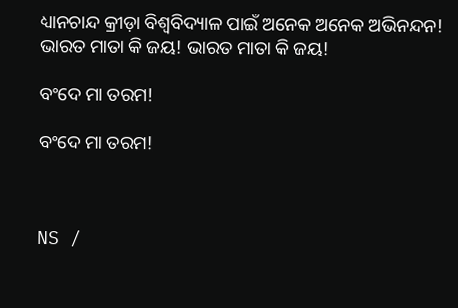ଧ୍ୟାନଚାନ୍ଦ କ୍ରୀଡ଼ା ବିଶ୍ୱବିଦ୍ୟାଳ ପାଇଁ ଅନେକ ଅନେକ ଅଭିନନ୍ଦନ! ଭାରତ ମାତା କି ଜୟ! ଭାରତ ମାତା କି ଜୟ!

ବଂଦେ ମା ତରମ!

ବଂଦେ ମା ତରମ!



NS /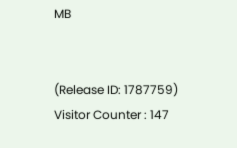MB


(Release ID: 1787759) Visitor Counter : 147